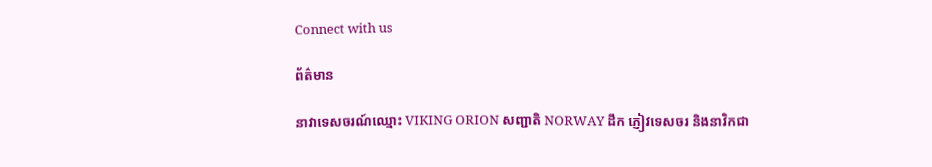Connect with us

ព័ត៌មាន

នាវាទេសចរណ៍ឈ្មោះ VIKING ORION សញ្ជាតិ NORWAY ដឹក ភ្ញៀវទេសចរ និងនាវិកជា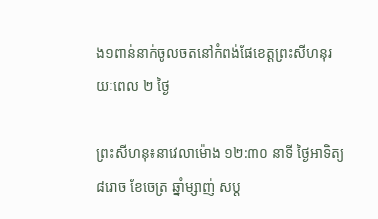ង១ពាន់នាក់ចូលចតនៅកំពង់ផែខេត្តព្រះសីហនុរយៈពេល ២ ថ្ងៃ

ព្រះសីហនុ៖នាវេលាម៉ោង ១២:៣០ នាទី ថ្ងៃអាទិត្យ ៨រោច ខែចេត្រ ឆ្នាំម្សាញ់ សប្ត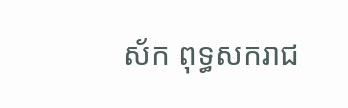ស័ក ពុទ្ធសករាជ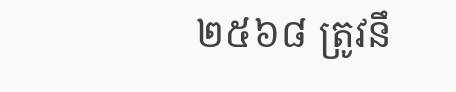២៥៦៨ ត្រូវនឹ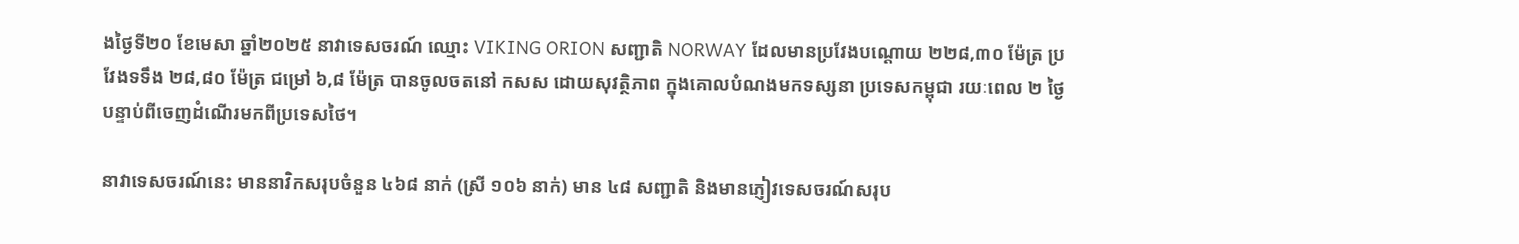ងថ្ងៃទី២០ ខែមេសា ឆ្នាំ២០២៥ នាវាទេសចរណ៍ ឈ្មោះ VIKING ORION សញ្ជាតិ NORWAY ដែលមានប្រវែងបណ្តោយ ២២៨,៣០ ម៉ែត្រ ប្រវែងទទឹង ២៨,៨០ ម៉ែត្រ ជម្រៅ ៦,៨ ម៉ែត្រ បានចូលចតនៅ កសស ដោយសុវត្ថិភាព ក្នុងគោលបំណងមកទស្សនា ប្រទេសកម្ពុជា រយៈពេល ២ ថ្ងៃ បន្ទាប់ពីចេញដំណើរមកពីប្រទេសថៃ។

នាវាទេសចរណ៍នេះ មាននាវិកសរុបចំនួន ៤៦៨ នាក់ (ស្រី ១០៦ នាក់) មាន ៤៨ សញ្ជាតិ និងមានភ្ញៀវទេសចរណ៍សរុប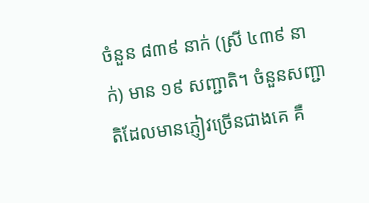ចំនួន ៨៣៩ នាក់ (ស្រី ៤៣៩ នាក់) មាន ១៩ សញ្ជាតិ។ ចំនួនសញ្ជាតិដែលមានភ្ញៀវច្រើនជាងគេ គឺ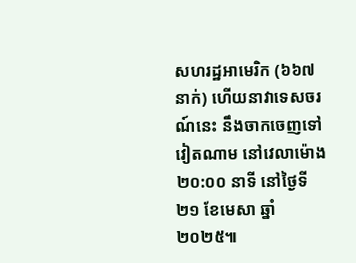សហរដ្ឋអាមេរិក (៦៦៧ នាក់) ហើយនាវាទេសចរណ៍នេះ នឹងចាកចេញទៅវៀតណាម នៅវេលាម៉ោង ២០:០០ នាទី នៅថ្ងៃទី២១ ខែមេសា ឆ្នាំ២០២៥៕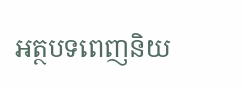អត្ថបទពេញនិយ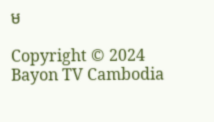ម

Copyright © 2024 Bayon TV Cambodia